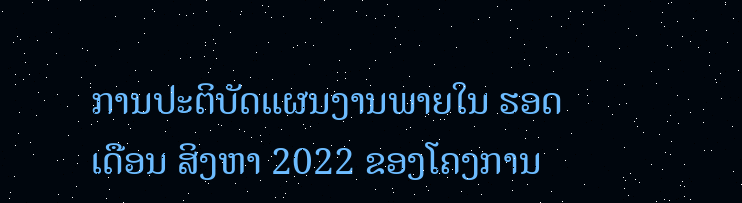ການປະຕິບັດແຜນງານພາຍໃນ ຮອດເດືອນ ສິງຫາ 2022 ຂອງໂຄງການ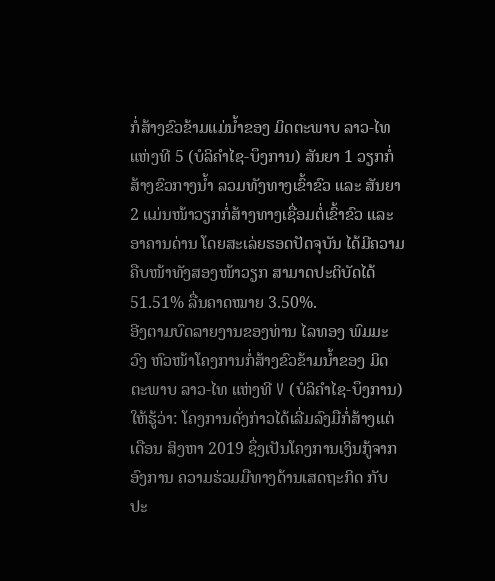ກໍ່ສ້າງຂົວຂ້າມແມ່ນ້ຳຂອງ ມິດຕະພາບ ລາວ-ໄທ ແຫ່ງທີ 5 (ບໍລິຄໍາໄຊ-ບຶງການ) ສັນຍາ 1 ວຽກກໍ່ສ້າງຂົວກາງນໍ້າ ລວມທັງທາງເຂົ້າຂົວ ແລະ ສັນຍາ 2 ແມ່ນໜ້າວຽກກໍ່ສ້າງທາງເຊື່ອມຕໍ່ເຂົ້າຂົວ ແລະ ອາຄານດ່ານ ໂດຍສະເລ່ຍຮອດປັດຈຸບັນ ໄດ້ມີຄວາມຄືບໜ້າທັງສອງໜ້າວຽກ ສາມາດປະຕິບັດໄດ້ 51.51% ລື່ນຄາດໝາຍ 3.50%.
ອີງຕາມບົດລາຍງານຂອງທ່ານ ໄລທອງ ພົມມະວົງ ຫົວໜ້າໂຄງການກໍ່ສ້າງຂົວຂ້າມນໍ້າຂອງ ມິດຕະພາບ ລາວ-ໄທ ແຫ່ງທີ V (ບໍລິຄຳໄຊ-ບຶງການ) ໃຫ້ຮູ້ວ່າ: ໂຄງການດັ່ງກ່າວໄດ້ເລີ່ມລົງມືກໍ່ສ້າງແຕ່ເດືອນ ສິງຫາ 2019 ຊຶ່ງເປັນໂຄງການເງິນກູ້ຈາກອົງການ ຄວາມຮ່ວມມືທາງດ້ານເສດຖະກິດ ກັບປະ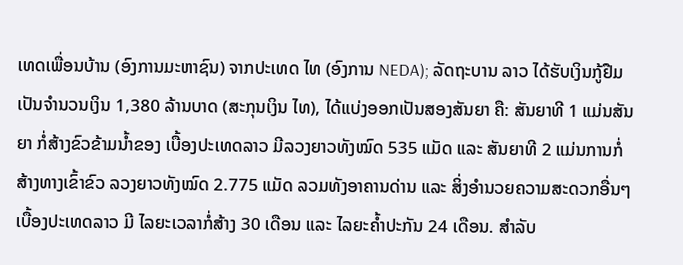ເທດເພື່ອນບ້ານ (ອົງການມະຫາຊົນ) ຈາກປະເທດ ໄທ (ອົງການ NEDA); ລັດຖະບານ ລາວ ໄດ້ຮັບເງິນກູ້ຢືມເປັນຈຳນວນເງິນ 1,380 ລ້ານບາດ (ສະກຸນເງິນ ໄທ), ໄດ້ແບ່ງອອກເປັນສອງສັນຍາ ຄື: ສັນຍາທີ 1 ແມ່ນສັນຍາ ກໍ່ສ້າງຂົວຂ້າມນ້ຳຂອງ ເບື້ອງປະເທດລາວ ມີລວງຍາວທັງໝົດ 535 ແມັດ ແລະ ສັນຍາທີ 2 ແມ່ນການກໍ່ສ້າງທາງເຂົ້າຂົວ ລວງຍາວທັງໝົດ 2.775 ແມັດ ລວມທັງອາຄານດ່ານ ແລະ ສິ່ງອໍານວຍຄວາມສະດວກອື່ນໆ ເບື້ອງປະເທດລາວ ມີ ໄລຍະເວລາກໍ່ສ້າງ 30 ເດືອນ ແລະ ໄລຍະຄໍ້າປະກັນ 24 ເດືອນ. ສຳລັບ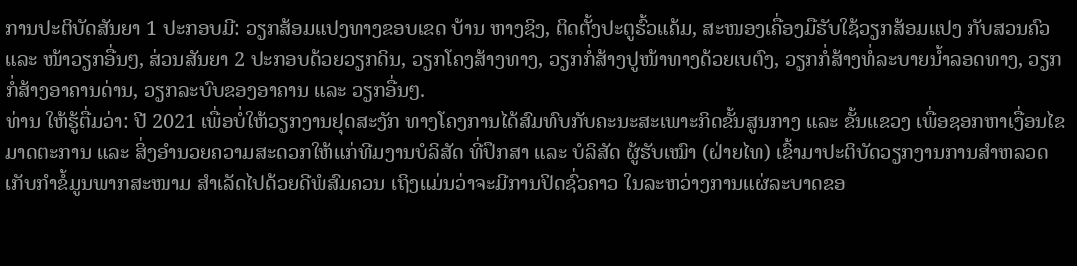ການປະຕິບັດສັນຍາ 1 ປະກອບມີ: ວຽກສ້ອມແປງທາງຂອບເຂດ ບ້ານ ຫາງຊິງ, ຕິດຕັ້ງປະຕູຮົ້ວແຄ້ມ, ສະໜອງເຄື່ອງມືຮັບໃຊ້ວຽກສ້ອມແປງ ກັບສວນຄົວ ແລະ ໜ້າວຽກອື່ນໆ, ສ່ວນສັນຍາ 2 ປະກອບດ້ວຍວຽກດິນ, ວຽກໂຄງສ້າງທາງ, ວຽກກໍ່ສ້າງປູໜ້າທາງດ້ວຍເບຕົງ, ວຽກກໍ່ສ້າງທໍ່ລະບາຍນໍ້າລອດທາງ, ວຽກກໍ່ສ້າງອາຄານດ່ານ, ວຽກລະບົບຂອງອາຄານ ແລະ ວຽກອື່ນໆ.
ທ່ານ ໃຫ້ຮູ້ຕື່ມວ່າ: ປີ 2021 ເພື່ອບໍ່ໃຫ້ວຽກງານຢຸດສະງັກ ທາງໂຄງການໄດ້ສົມທົບກັບຄະນະສະເພາະກິດຂັ້ນສູນກາງ ແລະ ຂັ້ນແຂວງ ເພື່ອຊອກຫາເງື່ອນໄຂ ມາດຕະການ ແລະ ສິ່ງອໍານວຍຄວາມສະດວກໃຫ້ແກ່ທີມງານບໍລິສັດ ທີ່ປຶກສາ ແລະ ບໍລິສັດ ຜູ້ຮັບເໝົາ (ຝ່າຍໄທ) ເຂົ້າມາປະຕິບັດວຽກງານການສໍາຫລວດ ເກັບກໍາຂໍ້ມູນພາກສະໜາມ ສໍາເລັດໄປດ້ວຍດີພໍສົມຄວນ ເຖິງແມ່ນວ່າຈະມີການປິດຊົ່ວຄາວ ໃນລະຫວ່າງການແຜ່ລະບາດຂອ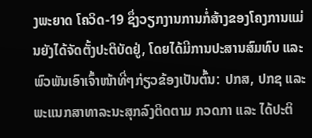ງພະຍາດ ໂຄວິດ-19 ຊຶ່ງວຽກງານການກໍ່ສ້າງຂອງໂຄງການແມ່ນຍັງໄດ້ຈັດຕັ້ງປະຕິບັດຢູ່, ໂດຍໄດ້ມີການປະສານສົມທົບ ແລະ ພົວພັນເອົາເຈົ້າໜ້າທີ່ໆກ່ຽວຂ້ອງເປັນຕົ້ນ: ປກສ, ປກຊ ແລະ ພະແນກສາທາລະນະສຸກລົງຕິດຕາມ ກວດກາ ແລະ ໄດ້ປະຕິ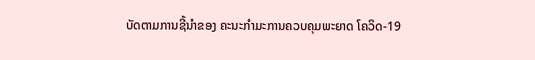ບັດຕາມການຊີ້ນຳຂອງ ຄະນະກຳມະການຄວບຄຸມພະຍາດ ໂຄວິດ-19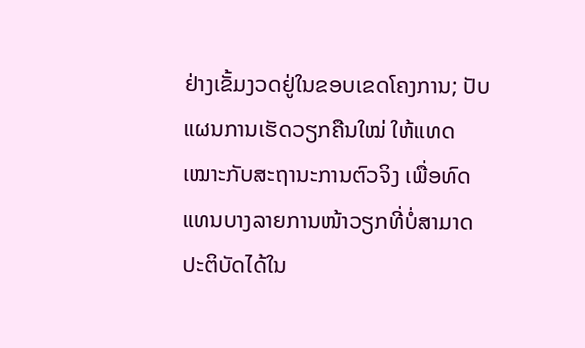ຢ່າງເຂັ້ມງວດຢູ່ໃນຂອບເຂດໂຄງການ; ປັບແຜນການເຮັດວຽກຄືນໃໝ່ ໃຫ້ແທດເໝາະກັບສະຖານະການຕົວຈິງ ເພື່ອທົດແທນບາງລາຍການໜ້າວຽກທີ່ບໍ່ສາມາດປະຕິບັດໄດ້ໃນ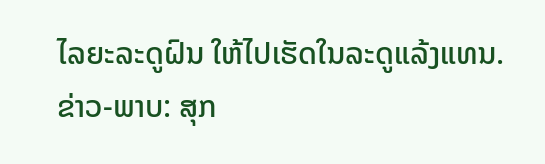ໄລຍະລະດູຝົນ ໃຫ້ໄປເຮັດໃນລະດູແລ້ງແທນ.
ຂ່າວ-ພາບ: ສຸກ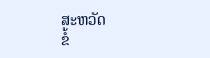ສະຫວັດ
ຂໍ້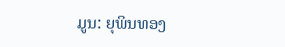ມູນ: ຍຸພິນທອງ